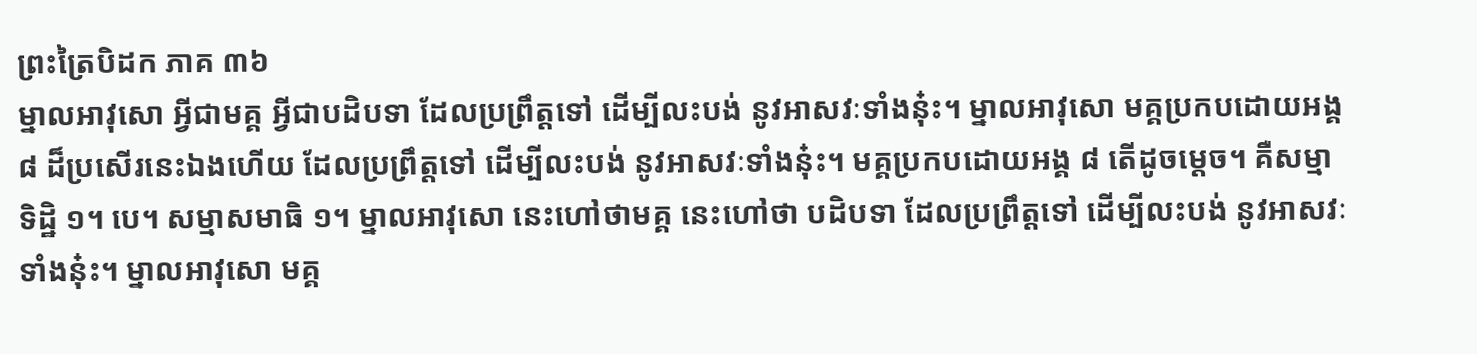ព្រះត្រៃបិដក ភាគ ៣៦
ម្នាលអាវុសោ អ្វីជាមគ្គ អ្វីជាបដិបទា ដែលប្រព្រឹត្តទៅ ដើម្បីលះបង់ នូវអាសវៈទាំងនុ៎ះ។ ម្នាលអាវុសោ មគ្គប្រកបដោយអង្គ ៨ ដ៏ប្រសើរនេះឯងហើយ ដែលប្រព្រឹត្តទៅ ដើម្បីលះបង់ នូវអាសវៈទាំងនុ៎ះ។ មគ្គប្រកបដោយអង្គ ៨ តើដូចម្តេច។ គឺសម្មាទិដ្ឋិ ១។ បេ។ សម្មាសមាធិ ១។ ម្នាលអាវុសោ នេះហៅថាមគ្គ នេះហៅថា បដិបទា ដែលប្រព្រឹត្តទៅ ដើម្បីលះបង់ នូវអាសវៈទាំងនុ៎ះ។ ម្នាលអាវុសោ មគ្គ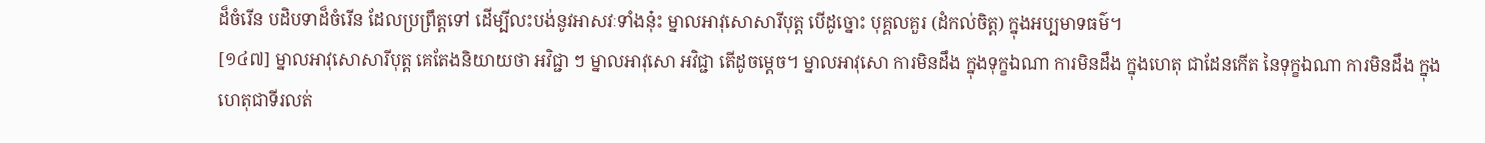ដ៏ចំរើន បដិបទាដ៏ចំរើន ដែលប្រព្រឹត្តទៅ ដើម្បីលះបង់នូវអាសវៈទាំងនុ៎ះ ម្នាលអាវុសោសារីបុត្ត បើដូច្នោះ បុគ្គលគួរ (ដំកល់ចិត្ត) ក្នុងអប្បមាទធម៌។
[១៤៧] ម្នាលអាវុសោសារីបុត្ត គេតែងនិយាយថា អវិជ្ជា ៗ ម្នាលអាវុសោ អវិជ្ជា តើដូចម្តេច។ ម្នាលអាវុសោ ការមិនដឹង ក្នុងទុក្ខឯណា ការមិនដឹង ក្នុងហេតុ ជាដែនកើត នៃទុក្ខឯណា ការមិនដឹង ក្នុងហេតុជាទីរលត់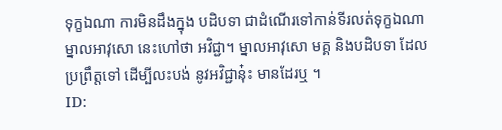ទុក្ខឯណា ការមិនដឹងក្នុង បដិបទា ជាដំណើរទៅកាន់ទីរលត់ទុក្ខឯណា ម្នាលអាវុសោ នេះហៅថា អវិជ្ជា។ ម្នាលអាវុសោ មគ្គ និងបដិបទា ដែលប្រព្រឹត្តទៅ ដើម្បីលះបង់ នូវអវិជ្ជានុ៎ះ មានដែរឬ ។
ID: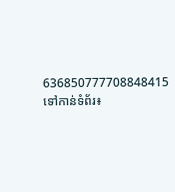636850777708848415
ទៅកាន់ទំព័រ៖